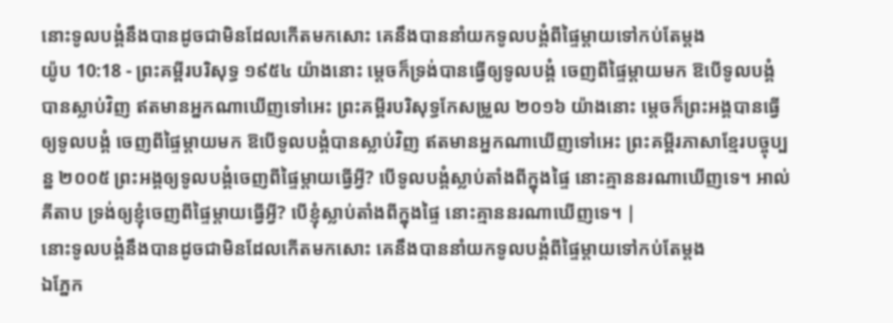នោះទូលបង្គំនឹងបានដូចជាមិនដែលកើតមកសោះ គេនឹងបាននាំយកទូលបង្គំពីផ្ទៃម្តាយទៅកប់តែម្តង
យ៉ូប 10:18 - ព្រះគម្ពីរបរិសុទ្ធ ១៩៥៤ យ៉ាងនោះ ម្តេចក៏ទ្រង់បានធ្វើឲ្យទូលបង្គំ ចេញពីផ្ទៃម្តាយមក ឱបើទូលបង្គំបានស្លាប់វិញ ឥតមានអ្នកណាឃើញទៅអេះ ព្រះគម្ពីរបរិសុទ្ធកែសម្រួល ២០១៦ យ៉ាងនោះ ម្តេចក៏ព្រះអង្គបានធ្វើឲ្យទូលបង្គំ ចេញពីផ្ទៃម្តាយមក ឱបើទូលបង្គំបានស្លាប់វិញ ឥតមានអ្នកណាឃើញទៅអេះ ព្រះគម្ពីរភាសាខ្មែរបច្ចុប្បន្ន ២០០៥ ព្រះអង្គឲ្យទូលបង្គំចេញពីផ្ទៃម្ដាយធ្វើអ្វី? បើទូលបង្គំស្លាប់តាំងពីក្នុងផ្ទៃ នោះគ្មាននរណាឃើញទេ។ អាល់គីតាប ទ្រង់ឲ្យខ្ញុំចេញពីផ្ទៃម្ដាយធ្វើអ្វី? បើខ្ញុំស្លាប់តាំងពីក្នុងផ្ទៃ នោះគ្មាននរណាឃើញទេ។ |
នោះទូលបង្គំនឹងបានដូចជាមិនដែលកើតមកសោះ គេនឹងបាននាំយកទូលបង្គំពីផ្ទៃម្តាយទៅកប់តែម្តង
ឯភ្នែក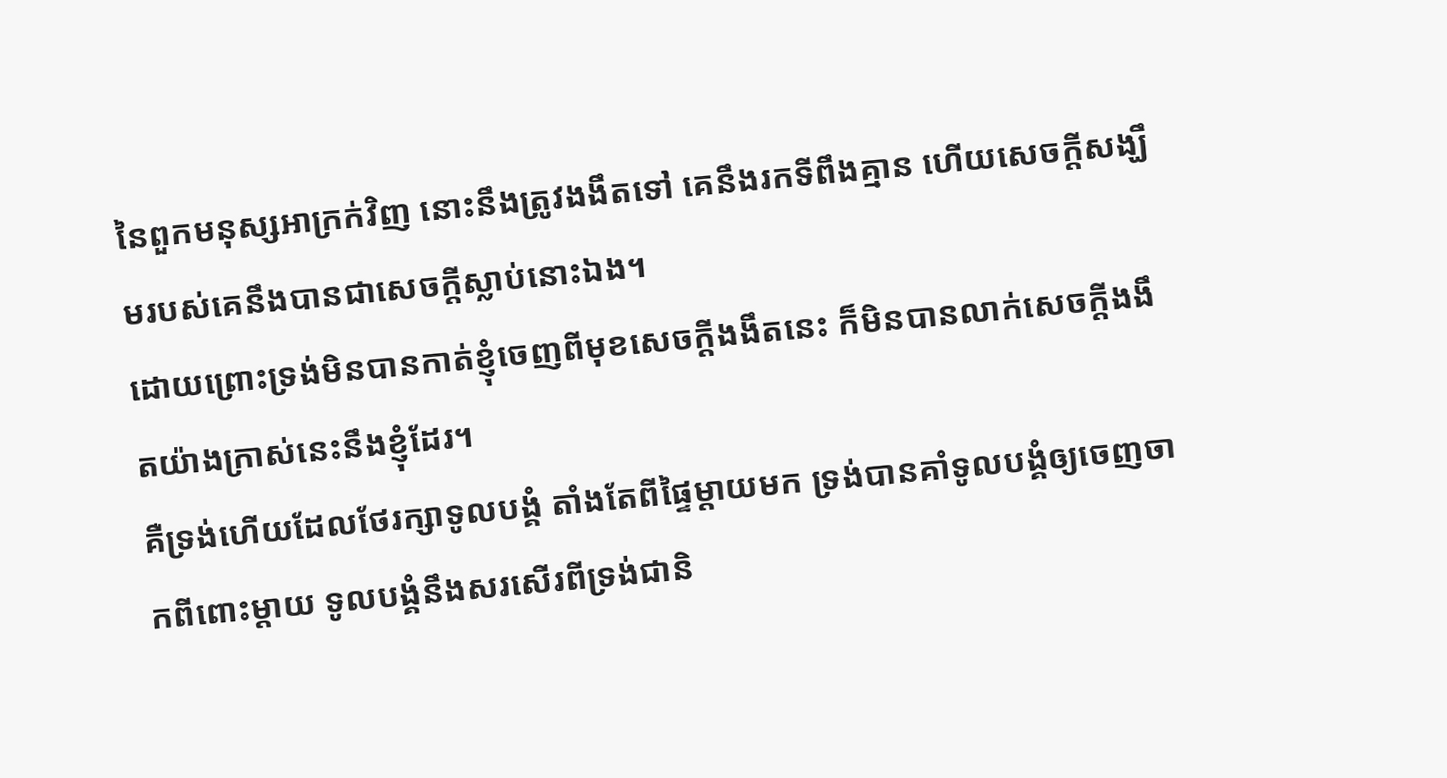នៃពួកមនុស្សអាក្រក់វិញ នោះនឹងត្រូវងងឹតទៅ គេនឹងរកទីពឹងគ្មាន ហើយសេចក្ដីសង្ឃឹមរបស់គេនឹងបានជាសេចក្ដីស្លាប់នោះឯង។
ដោយព្រោះទ្រង់មិនបានកាត់ខ្ញុំចេញពីមុខសេចក្ដីងងឹតនេះ ក៏មិនបានលាក់សេចក្ដីងងឹតយ៉ាងក្រាស់នេះនឹងខ្ញុំដែរ។
គឺទ្រង់ហើយដែលថែរក្សាទូលបង្គំ តាំងតែពីផ្ទៃម្តាយមក ទ្រង់បានគាំទូលបង្គំឲ្យចេញចាកពីពោះម្តាយ ទូលបង្គំនឹងសរសើរពីទ្រង់ជានិ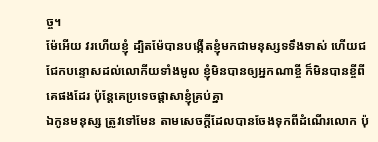ច្ច។
ម៉ែអើយ វរហើយខ្ញុំ ដ្បិតម៉ែបានបង្កើតខ្ញុំមកជាមនុស្សទទឹងទាស់ ហើយជជែកបន្ទោសដល់លោកីយទាំងមូល ខ្ញុំមិនបានឲ្យអ្នកណាខ្ចី ក៏មិនបានខ្ចីពីគេផងដែរ ប៉ុន្តែគេប្រទេចផ្តាសាខ្ញុំគ្រប់គ្នា
ឯកូនមនុស្ស ត្រូវទៅមែន តាមសេចក្ដីដែលបានចែងទុកពីដំណើរលោក ប៉ុ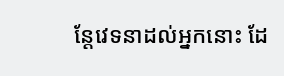ន្តែវេទនាដល់អ្នកនោះ ដែ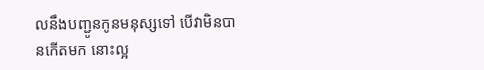លនឹងបញ្ជូនកូនមនុស្សទៅ បើវាមិនបានកើតមក នោះល្អ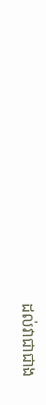ដល់វាជាជាង